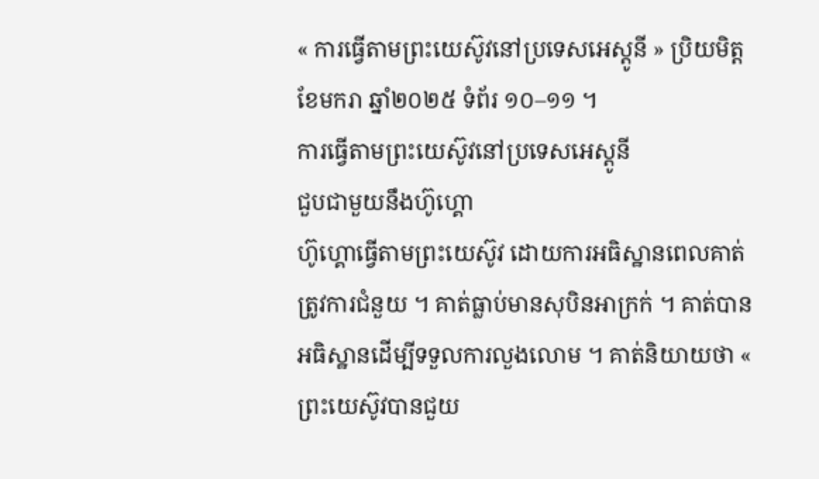« ការធ្វើតាមព្រះយេស៊ូវនៅប្រទេសអេស្ដូនី » ប្រិយមិត្ត ខែមករា ឆ្នាំ២០២៥ ទំព័រ ១០–១១ ។
ការធ្វើតាមព្រះយេស៊ូវនៅប្រទេសអេស្ដូនី
ជួបជាមួយនឹងហ៊ូហ្គោ
ហ៊ូហ្គោធ្វើតាមព្រះយេស៊ូវ ដោយការអធិស្ឋានពេលគាត់ត្រូវការជំនួយ ។ គាត់ធ្លាប់មានសុបិនអាក្រក់ ។ គាត់បានអធិស្ឋានដើម្បីទទួលការលួងលោម ។ គាត់និយាយថា « ព្រះយេស៊ូវបានជួយ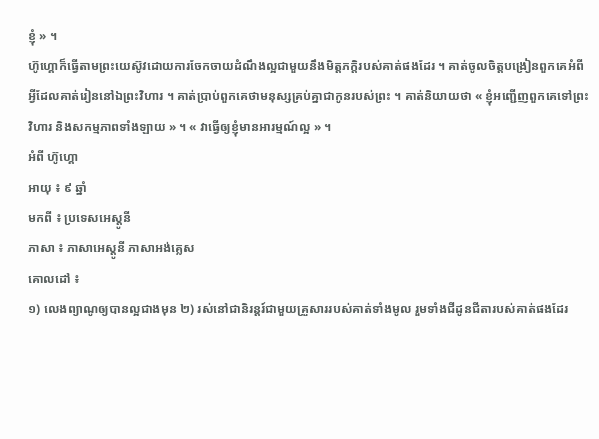ខ្ញុំ » ។
ហ៊ូហ្គោក៏ធ្វើតាមព្រះយេស៊ូវដោយការចែកចាយដំណឹងល្អជាមួយនឹងមិត្ដភក្ដិរបស់គាត់ផងដែរ ។ គាត់ចូលចិត្ដបង្រៀនពួកគេអំពីអ្វីដែលគាត់រៀននៅឯព្រះវិហារ ។ គាត់ប្រាប់ពួកគេថាមនុស្សគ្រប់គ្នាជាកូនរបស់ព្រះ ។ គាត់និយាយថា « ខ្ញុំអញ្ជើញពួកគេទៅព្រះវិហារ និងសកម្មភាពទាំងឡាយ » ។ « វាធ្វើឲ្យខ្ញុំមានអារម្មណ៍ល្អ » ។
អំពី ហ៊ូហ្គោ
អាយុ ៖ ៩ ឆ្នាំ
មកពី ៖ ប្រទេសអេស្តូនី
ភាសា ៖ ភាសាអេស្ដូនី ភាសាអង់គ្លេស
គោលដៅ ៖
១) លេងព្យាណូឲ្យបានល្អជាងមុន ២) រស់នៅជានិរន្ដរ៍ជាមួយគ្រួសាររបស់គាត់ទាំងមូល រួមទាំងជីដូនជីតារបស់គាត់ផងដែរ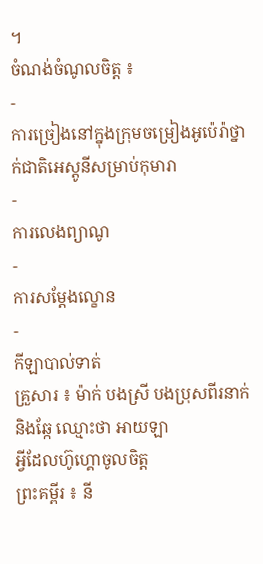។
ចំណង់ចំណូលចិត្ត ៖
-
ការច្រៀងនៅក្នុងក្រុមចម្រៀងអូប៉េរ៉ាថ្នាក់ជាតិអេស្តូនីសម្រាប់កុមារា
-
ការលេងព្យាណូ
-
ការសម្ដែងល្ខោន
-
កីឡាបាល់ទាត់
គ្រួសារ ៖ ម៉ាក់ បងស្រី បងប្រុសពីរនាក់ និងឆ្កែ ឈ្មោះថា អាយឡា
អ្វីដែលហ៊ូហ្គោចូលចិត្ដ
ព្រះគម្ពីរ ៖ នី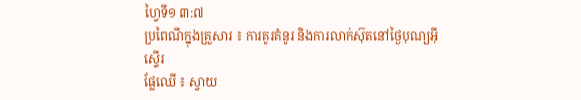ហ្វៃទី១ ៣:៧
ប្រពៃណីក្នុងគ្រួសារ ៖ ការគូរគំនូរ និងការលាក់ស៊ុតនៅថ្ងៃបុណ្យអ៊ីស្ទើរ
ផ្លែឈើ ៖ ស្វាយ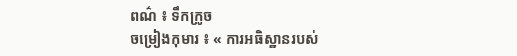ពណ៌ ៖ ទឹកក្រូច
ចម្រៀងកុមារ ៖ « ការអធិស្ឋានរបស់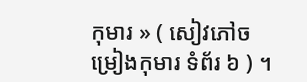កុមារ » ( សៀវភៅចម្រៀងកុមារ ទំព័រ ៦ ) ។